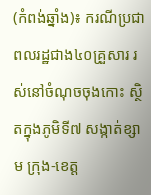(កំពង់ឆ្នាំង)៖ ករណីប្រជាពលរដ្ឋជាង៤០គ្រួសារ រស់នៅចំណុចចុងកោះ ស្ថិតក្នុងភូមិទី៧ សង្កាត់ខ្សាម ក្រុង-ខេត្ត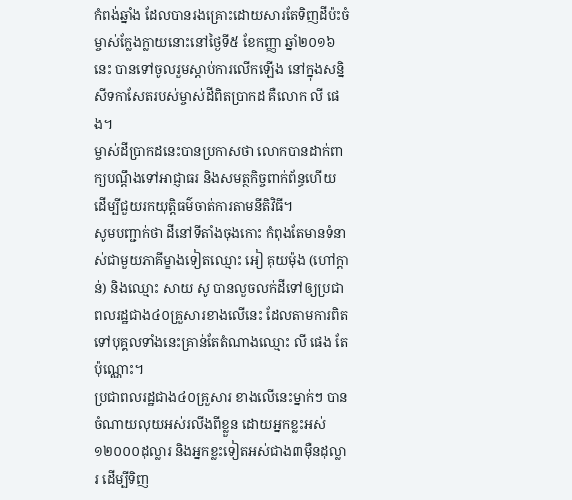កំពង់ឆ្នាំង ដែលបានរងគ្រោះដោយសារតែទិញដីប៉ះចំម្ចាស់ក្លែងក្លាយនោះនៅថ្ងៃទី៥ ខែកញ្ញា ឆ្នាំ២០១៦នេះ បានទៅចូលរួមស្តាប់ការលើកឡើង នៅក្នុងសន្និសីទកាសែតរបស់ម្ចាស់ដីពិតប្រាកដ គឺលោក លី ផេង។
ម្ចាស់ដីប្រាកដនេះបានប្រកាសថា លោកបានដាក់ពាក្យបណ្តឹងទៅអាជ្ញាធរ និងសមត្ថកិច្ចពាក់ព័ន្ធហើយ ដើម្បីជួយរកយុត្តិធម៌ចាត់ការតាមនីតិវិធី។
សូមបញ្ជាក់ថា ដីនៅទីតាំងចុងកោះ កំពុងតែមានទំនាស់ជាមួយភាគីម្ខាងទៀតឈ្មោះ អៀ គុយម៉ុង (ហៅក្តាន់) និងឈ្មោះ សាយ សូ បានលួចលក់ដីទៅឲ្យប្រជាពលរដ្ឋជាង៤០គ្រួសារខាងលើនេះ ដែលតាមការពិតទៅបុគ្គលទាំងនេះគ្រាន់តែតំណាងឈ្មោះ លី ផេង តែប៉ុណ្ណោះ។
ប្រជាពលរដ្ឋជាង៤០គ្រួសារ ខាងលើនេះម្នាក់ៗ បានចំណាយលុយអស់រលីងពីខ្លួន ដោយអ្នកខ្លះអស់១២០០០ដុល្លារ និងអ្នកខ្លះទៀតអស់ជាង៣ម៉ឺនដុល្លារ ដើម្បីទិញ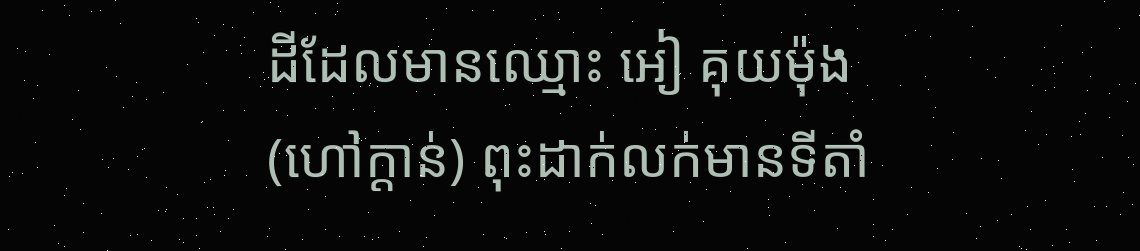ដីដែលមានឈ្មោះ អៀ គុយម៉ុង (ហៅក្ដាន់) ពុះដាក់លក់មានទីតាំ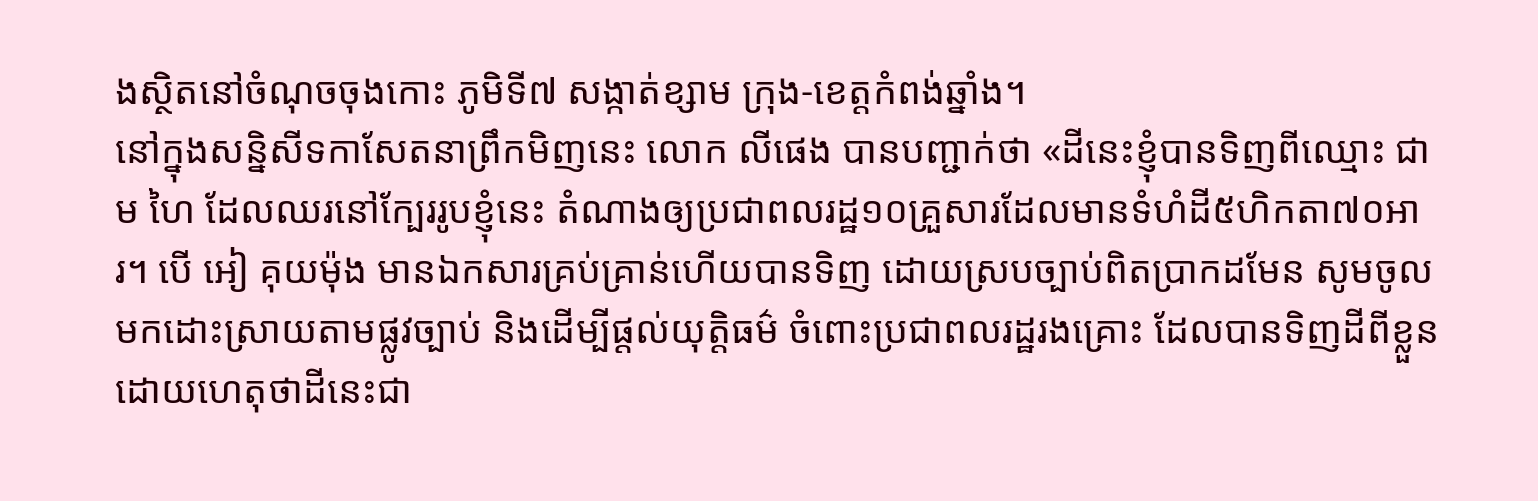ងស្ថិតនៅចំណុចចុងកោះ ភូមិទី៧ សង្កាត់ខ្សាម ក្រុង-ខេត្តកំពង់ឆ្នាំង។
នៅក្នុងសន្និសីទកាសែតនាព្រឹកមិញនេះ លោក លីផេង បានបញ្ជាក់ថា «ដីនេះខ្ញុំបានទិញពីឈ្មោះ ជាម ហៃ ដែលឈរនៅក្បែររូបខ្ញុំនេះ តំណាងឲ្យប្រជាពលរដ្ឋ១០គ្រួសារដែលមានទំហំដី៥ហិកតា៧០អារ។ បើ អៀ គុយម៉ុង មានឯកសារគ្រប់គ្រាន់ហើយបានទិញ ដោយស្របច្បាប់ពិតប្រាកដមែន សូមចូលមកដោះស្រាយតាមផ្លូវច្បាប់ និងដើម្បីផ្តល់យុត្តិធម៌ ចំពោះប្រជាពលរដ្ឋរងគ្រោះ ដែលបានទិញដីពីខ្លួន ដោយហេតុថាដីនេះជា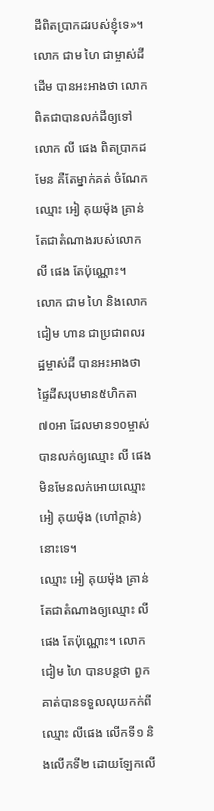ដីពិតប្រាកដរបស់ខ្ញុំទេ»។
លោក ជាម ហៃ ជាម្ចាស់ដីដើម បានអះអាងថា លោកពិតជាបានលក់ដីឲ្យទៅ លោក លី ផេង ពិតប្រាកដមែន គឺតែម្នាក់គត់ ចំណែកឈ្មោះ អៀ គុយម៉ុង គ្រាន់តែជាតំណាងរបស់លោកលី ផេង តែប៉ុណ្ណោះ។
លោក ជាម ហៃ និងលោក ជៀម ហាន ជាប្រជាពលរដ្ឋម្ចាស់ដី បានអះអាងថា ផ្ទៃដីសរុបមាន៥ហិកតា៧០អា ដែលមាន១០ម្ចាស់ បានលក់ឲ្យឈ្មោះ លី ផេង មិនមែនលក់អោយឈ្មោះ អៀ គុយម៉ុង (ហៅក្តាន់) នោះទេ។
ឈ្មោះ អៀ គុយម៉ុង គ្រាន់តែជាតំណាងឲ្យឈ្មោះ លីផេង តែប៉ុណ្ណោះ។ លោក ជៀម ហៃ បានបន្តថា ពួកគាត់បានទទួលលុយកក់ពីឈ្មោះ លីផេង លើកទី១ និងលើកទី២ ដោយឡែកលើ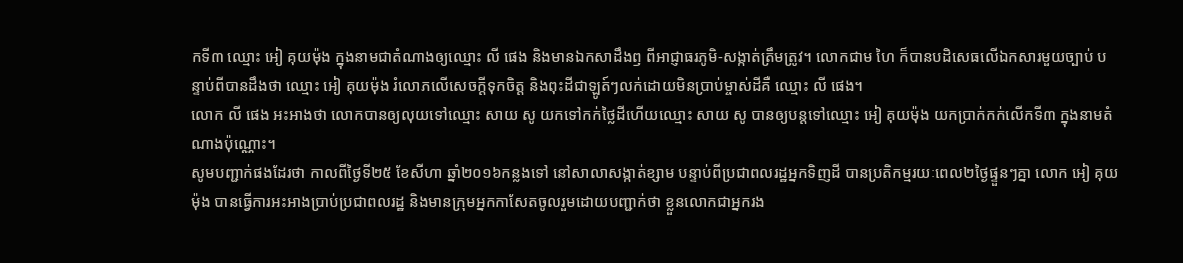កទី៣ ឈ្មោះ អៀ គុយម៉ុង ក្នុងនាមជាតំណាងឲ្យឈ្មោះ លី ផេង និងមានឯកសាដឹងឭ ពីអាជ្ញាធរភូមិ-សង្កាត់ត្រឹមត្រូវ។ លោកជាម ហៃ ក៏បានបដិសេធលើឯកសារមួយច្បាប់ បន្ទាប់ពីបានដឹងថា ឈ្មោះ អៀ គុយម៉ុង រំលោភលើសេចក្ដីទុកចិត្ត និងពុះដីជាឡូត៍ៗលក់ដោយមិនប្រាប់ម្ចាស់ដីគឺ ឈ្មោះ លី ផេង។
លោក លី ផេង អះអាងថា លោកបានឲ្យលុយទៅឈ្មោះ សាយ សូ យកទៅកក់ថ្លៃដីហើយឈ្មោះ សាយ សូ បានឲ្យបន្តទៅឈ្មោះ អៀ គុយម៉ុង យកប្រាក់កក់លើកទី៣ ក្នុងនាមតំណាងប៉ុណ្ណោះ។
សូមបញ្ជាក់ផងដែរថា កាលពីថ្ងៃទី២៥ ខែសីហា ឆ្នាំ២០១៦កន្លងទៅ នៅសាលាសង្កាត់ខ្សាម បន្ទាប់ពីប្រជាពលរដ្ឋអ្នកទិញដី បានប្រតិកម្មរយៈពេល២ថ្ងៃផ្ទួនៗគ្នា លោក អៀ គុយម៉ុង បានធ្វើការអះអាងប្រាប់ប្រជាពលរដ្ឋ និងមានក្រុមអ្នកកាសែតចូលរួមដោយបញ្ជាក់ថា ខ្លួនលោកជាអ្នករង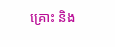គ្រោះ និង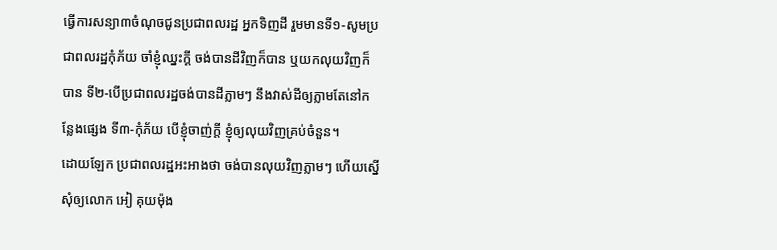ធ្វើការសន្យា៣ចំណុចជូនប្រជាពលរដ្ឋ អ្នកទិញដី រួមមានទី១-សូមប្រជាពលរដ្ឋកុំភ័យ ចាំខ្ញុំឈ្នះក្តី ចង់បានដីវិញក៏បាន ឬយកលុយវិញក៏បាន ទី២-បើប្រជាពលរដ្ឋចង់បានដីភ្លាមៗ នឹងវាស់ដីឲ្យភ្លាមតែនៅកន្លែងផ្សេង ទី៣-កុំភ័យ បើខ្ញុំចាញ់ក្តី ខ្ញុំឲ្យលុយវិញគ្រប់ចំនួន។
ដោយឡែក ប្រជាពលរដ្ឋអះអាងថា ចង់បានលុយវិញភ្លាមៗ ហើយស្នើសុំឲ្យលោក អៀ គុយម៉ុង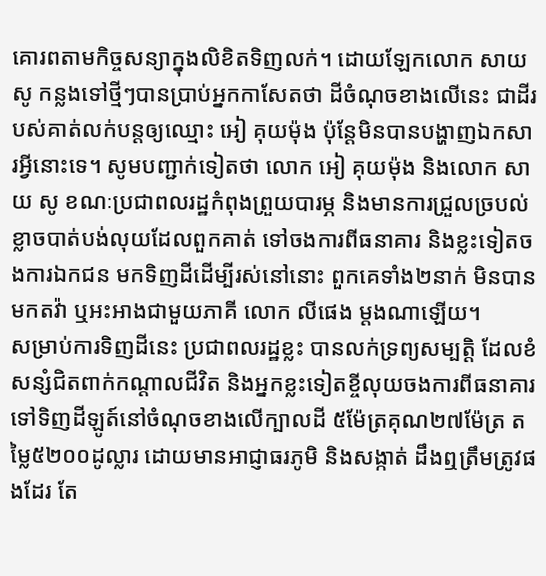គោរពតាមកិច្ចសន្យាក្នុងលិខិតទិញលក់។ ដោយឡែកលោក សាយ សូ កន្លងទៅថ្មីៗបានប្រាប់អ្នកកាសែតថា ដីចំណុចខាងលើនេះ ជាដីរបស់គាត់លក់បន្តឲ្យឈ្មោះ អៀ គុយម៉ុង ប៉ុន្តែមិនបានបង្ហាញឯកសារអ្វីនោះទេ។ សូមបញ្ជាក់ទៀតថា លោក អៀ គុយម៉ុង និងលោក សាយ សូ ខណៈប្រជាពលរដ្ឋកំពុងព្រួយបារម្ភ និងមានការជ្រួលច្របល់ខ្លាចបាត់បង់លុយដែលពួកគាត់ ទៅចងការពីធនាគារ និងខ្លះទៀតចងការឯកជន មកទិញដីដើម្បីរស់នៅនោះ ពួកគេទាំង២នាក់ មិនបានមកតវ៉ា ឬអះអាងជាមួយភាគី លោក លីផេង ម្តងណាឡើយ។
សម្រាប់ការទិញដីនេះ ប្រជាពលរដ្ឋខ្លះ បានលក់ទ្រព្យសម្បត្តិ ដែលខំសន្សំជិតពាក់កណ្ដាលជីវិត និងអ្នកខ្លះទៀតខ្ចីលុយចងការពីធនាគារ ទៅទិញដីឡូត៍នៅចំណុចខាងលើក្បាលដី ៥ម៉ែត្រគុណ២៧ម៉ែត្រ តម្លៃ៥២០០ដូល្លារ ដោយមានអាជ្ញាធរភូមិ និងសង្កាត់ ដឹងឮត្រឹមត្រូវផងដែរ តែ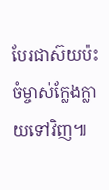បែរជាស៊យប៉ះចំម្ចាស់ក្លែងក្លាយទៅវិញ៕